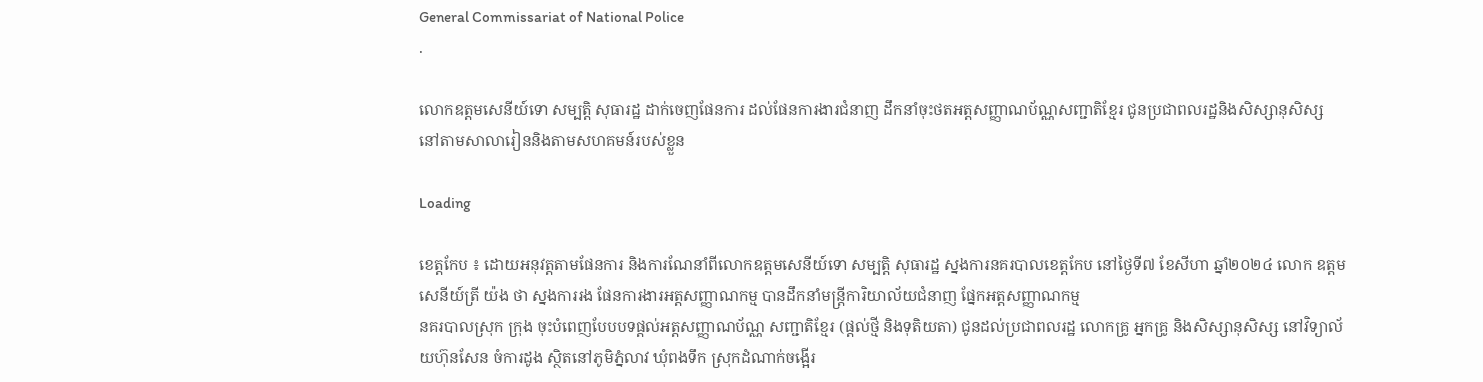General Commissariat of National Police
.

លោកឧត្តមសេនីយ៍ទោ សម្បត្តិ សុធារដ្ឋ ដាក់ចេញផែនការ ដល់ផែនការងារជំនាញ ដឹកនាំចុះថតអត្តសញ្ញាណប័ណ្ណសញ្ជាតិខ្មែរ ជូនប្រជាពលរដ្ឋនិងសិស្សានុសិស្ស នៅតាមសាលារៀននិងតាមសហគមន៍របស់ខ្លួន

Loading

ខេត្តកែប ៖ ដោយអនុវត្តតាមផែនការ និងការណែនាំពីលោកឧត្តមសេនីយ៍ទោ សម្បត្តិ សុធារដ្ឋ ស្នងការនគរបាលខេត្តកែប នៅថ្ងៃទី៧ ខែសីហា ឆ្នាំ២០២៤ លោក ឧត្តមសេនីយ៍ត្រី យ៉ង ថា ស្នងការរង ផែនការងារអត្តសញ្ញាណកម្ម បានដឹកនាំមន្ត្រីការិយាល័យជំនាញ ផ្នែកអត្តសញ្ញាណកម្ម
នគរបាលស្រុក ក្រុង ចុះបំពេញបែបបទផ្ដល់អត្តសញ្ញាណប័ណ្ណ សញ្ជាតិខ្មែរ (ផ្តល់ថ្មី និងទុតិយតា) ជូនដល់ប្រជាពលរដ្ឋ លោកគ្រូ អ្នកគ្រូ និងសិស្សានុសិស្ស នៅវិទ្យាល័យហ៊ុនសែន ចំការដូង ស្ថិតនៅភូមិភ្នំលាវ ឃុំពងទឹក ស្រុកដំណាក់ចង្អើរ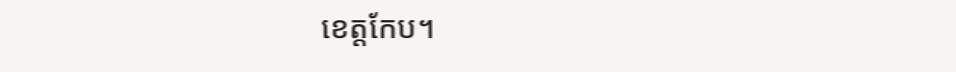ខេត្តកែប។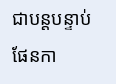ជាបន្តបន្ទាប់ ផែនកា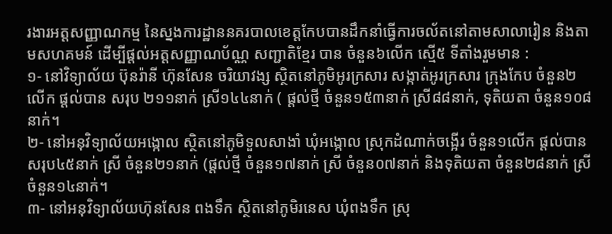រងារអត្តសញ្ញាណកម្ម នៃស្នងការដ្ឋាននគរបាលខេត្តកែបបានដឹកនាំធ្វើការចល័តនៅតាមសាលារៀន និងតាមសហគមន៍ ដើម្បីផ្ដល់អត្តសញ្ញាណប័ណ្ណ សញ្ជាតិខ្មែរ បាន ចំនួន៦លើក ស្មើ៥ ទីតាំងរួមមាន :
១- នៅវិទ្យាល័យ ប៊ុនរ៉ានី ហ៊ុនសែន ចរិយាវង្ស ស្ថិតនៅភូមិអូរក្រសារ សង្កាត់អូរក្រសារ ក្រុងកែប ចំនួន២លើក ផ្ដល់បាន សរុប ២១១នាក់ ស្រី១៤៤នាក់ ( ផ្តល់ថ្មី ចំនួន១៥៣នាក់ ស្រី៨៨នាក់, ទុតិយតា ចំនួន១០៨នាក់។
២- នៅអនុវិទ្យាល័យអង្កោល ស្ថិតនៅភូមិទួលសាងាំ ឃុំអង្កោល ស្រុកដំណាក់ចង្អើរ ចំនួន១លើក ផ្ដល់បាន សរុប៤៥នាក់ ស្រី ចំនួន២១នាក់ (ផ្តល់ថ្មី ចំនួន១៧នាក់ ស្រី ចំនួន០៧នាក់ និងទុតិយតា ចំនួន២៨នាក់ ស្រី ចំនួន១៤នាក់។
៣- នៅអនុវិទ្យាល័យហ៊ុនសែន ពងទឹក ស្ថិតនៅភូមិរនេស ឃុំពងទឹក ស្រុ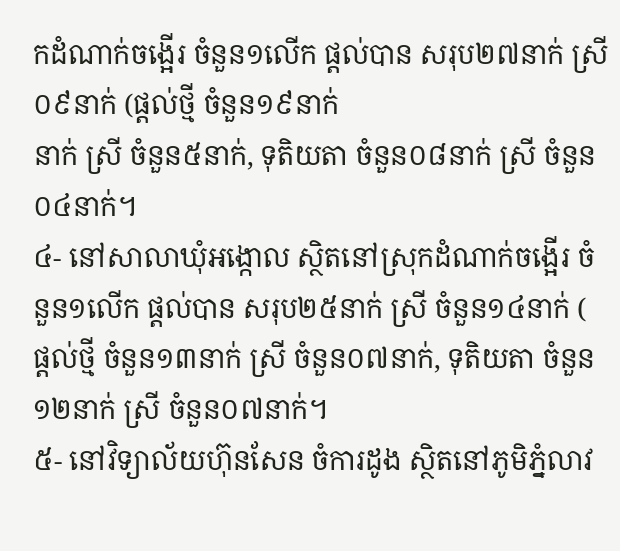កដំណាក់ចង្អើរ ចំនួន១លើក ផ្ដល់បាន សរុប២៧នាក់ ស្រី០៩នាក់ (ផ្តល់ថ្មី ចំនួន១៩នាក់
នាក់ ស្រី ចំនួន៥នាក់, ទុតិយតា ចំនួន០៨នាក់ ស្រី ចំនួន០៤នាក់។
៤- នៅសាលាឃុំអង្កោល ស្ថិតនៅស្រុកដំណាក់ចង្អើរ ចំនួន១លើក ផ្ដល់បាន សរុប២៥នាក់ ស្រី ចំនួន១៤នាក់ ( ផ្តល់ថ្មី ចំនួន១៣នាក់ ស្រី ចំនួន០៧នាក់, ទុតិយតា ចំនួន១២នាក់ ស្រី ចំនួន០៧នាក់។
៥- នៅវិទ្យាល័យហ៊ុនសែន ចំការដូង ស្ថិតនៅភូមិភ្នំលាវ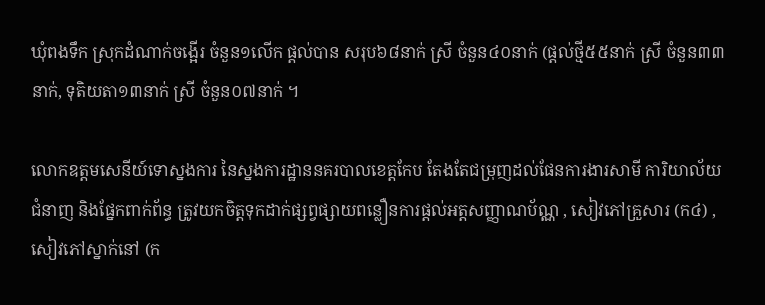ឃុំពងទឹក ស្រុកដំណាក់ចង្អើរ ចំនួន១លើក ផ្ដល់បាន សរុប៦៨នាក់ ស្រី ចំនួន៤០នាក់ (ផ្តល់ថ្មី៥៥នាក់ ស្រី ចំនួន៣៣នាក់, ទុតិយតា១៣នាក់ ស្រី ចំនួន០៧នាក់ ។

លោកឧត្តមសេនីយ៍ទោស្នងការ នៃស្នងការដ្ឋាននគរបាលខេត្តកែប តែងតែជម្រុញដល់ផែនការងារសាមី ការិយាល័យជំនាញ និងផ្នែកពាក់ព័ន្ធ ត្រូវយកចិត្តទុកដាក់ផ្សព្វផ្សាយពន្លឿនការផ្ដល់អត្តសញ្ញាណប័ណ្ណ , សៀវភៅគ្រួសារ (ក៤) ,សៀវភៅស្នាក់នៅ (ក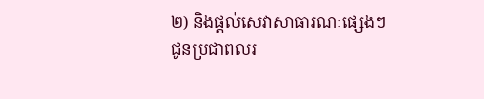២) និងផ្តល់សេវាសាធារណៈផ្សេងៗ ជូនប្រជាពលរ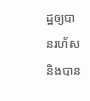ដ្ឋឲ្យបានរហ័ស និងបាន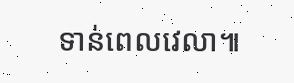ទាន់ពេលវេលា៕